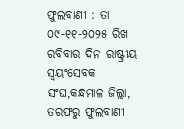ଫୁଲବାଣୀ : ତା ୦୯-୧୧-୨୦୨୫ ରିଖ ରବିବାର ଦିନ ରାଷ୍ଟ୍ରୀୟ ସ୍ବୟଂସେବକ ସଂଘ,କନ୍ଧମାଳ ଜିଲ୍ଲା, ତରଫରୁ ଫୁଲବାଣୀ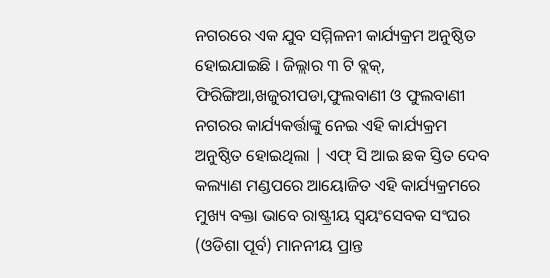ନଗରରେ ଏକ ଯୁବ ସମ୍ମିଳନୀ କାର୍ଯ୍ୟକ୍ରମ ଅନୁଷ୍ଠିତ ହୋଇଯାଇଛି । ଜିଲ୍ଲାର ୩ ଟି ବ୍ଲକ୍, ଫିରିଙ୍ଗିଆ,ଖଜୁରୀପଡା,ଫୁଲବାଣୀ ଓ ଫୁଲବାଣୀ ନଗରର କାର୍ଯ୍ୟକର୍ତ୍ତାଙ୍କୁ ନେଇ ଏହି କାର୍ଯ୍ୟକ୍ରମ ଅନୁଷ୍ଠିତ ହୋଇଥିଲା | ଏଫ୍ ସି ଆଇ ଛକ ସ୍ତିତ ଦେବ କଲ୍ୟାଣ ମଣ୍ଡପରେ ଆୟୋଜିତ ଏହି କାର୍ଯ୍ୟକ୍ରମରେ ମୁଖ୍ୟ ବକ୍ତା ଭାବେ ରାଷ୍ଟ୍ରୀୟ ସ୍ୱୟଂସେବକ ସଂଘର (ଓଡିଶା ପୂର୍ବ) ମାନନୀୟ ପ୍ରାନ୍ତ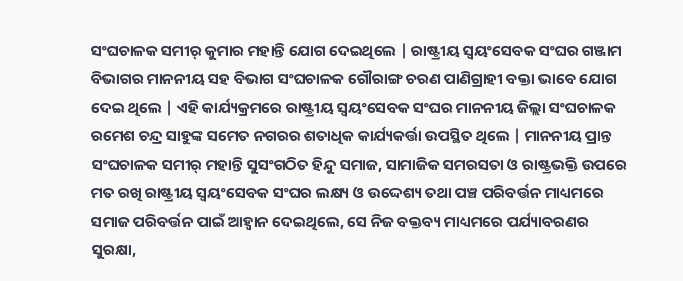ସଂଘଚାଳକ ସମୀର୍ କୁମାର ମହାନ୍ତି ଯୋଗ ଦେଇଥିଲେ | ରାଷ୍ଟ୍ରୀୟ ସ୍ୱୟଂସେବକ ସଂଘର ଗଞ୍ଜାମ ବିଭାଗର ମାନନୀୟ ସହ ବିଭାଗ ସଂଘଚାଳକ ଗୌରାଙ୍ଗ ଚରଣ ପାଣିଗ୍ରାହୀ ବକ୍ତା ଭାବେ ଯୋଗ ଦେଇ ଥିଲେ | ଏହି କାର୍ଯ୍ୟକ୍ରମରେ ରାଷ୍ଟ୍ରୀୟ ସ୍ୱୟଂସେବକ ସଂଘର ମାନନୀୟ ଜିଲ୍ଲା ସଂଘଚାଳକ ରମେଶ ଚନ୍ଦ୍ର ସାହୁଙ୍କ ସମେତ ନଗରର ଶତାଧିକ କାର୍ଯ୍ୟକର୍ତ୍ତା ଉପସ୍ଥିତ ଥିଲେ | ମାନନୀୟ ପ୍ରାନ୍ତ ସଂଘଚାଳକ ସମୀର୍ ମହାନ୍ତି ସୁସଂଗଠିତ ହିନ୍ଦୁ ସମାଜ, ସାମାଜିକ ସମରସତା ଓ ରାଷ୍ଟ୍ରଭକ୍ତି ଉପରେ ମତ ରଖି ରାଷ୍ଟ୍ରୀୟ ସ୍ୱୟଂସେବକ ସଂଘର ଲକ୍ଷ୍ୟ ଓ ଉଦ୍ଦେଶ୍ୟ ତଥା ପଞ୍ଚ ପରିବର୍ତ୍ତନ ମାଧ୍ୟମରେ ସମାଜ ପରିବର୍ତ୍ତନ ପାଇଁ ଆହ୍ୱାନ ଦେଇଥିଲେ, ସେ ନିଜ ବକ୍ତବ୍ୟ ମାଧ୍ୟମରେ ପର୍ଯ୍ୟାବରଣର ସୁରକ୍ଷା,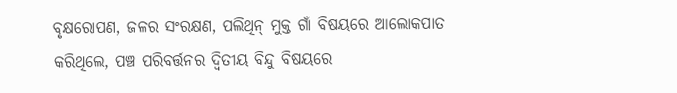ବୃକ୍ଷରୋପଣ, ଜଳର ସଂରକ୍ଷଣ, ପଲିଥିନ୍ ମୁକ୍ତ ଗାଁ ବିଷୟରେ ଆଲୋକପାତ କରିଥିଲେ, ପଞ୍ଚ ପରିବର୍ତ୍ତନର ଦ୍ୱିତୀୟ ବିନ୍ଦୁ ବିଷୟରେ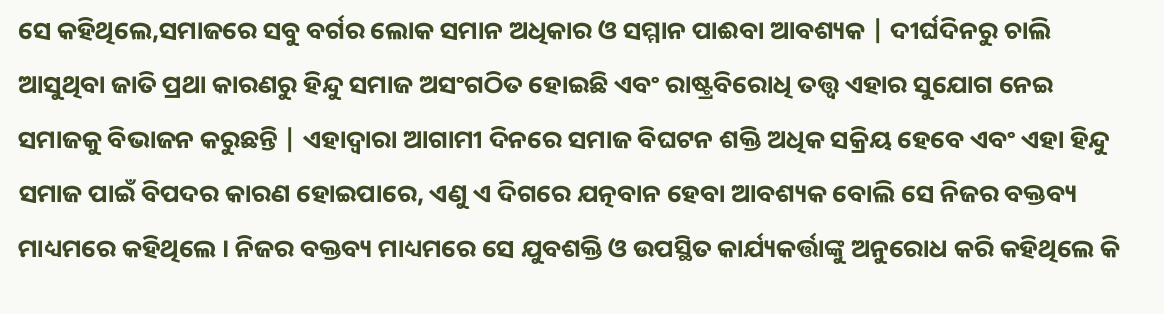ସେ କହିଥିଲେ,ସମାଜରେ ସବୁ ବର୍ଗର ଲୋକ ସମାନ ଅଧିକାର ଓ ସମ୍ମାନ ପାଈବା ଆବଶ୍ୟକ | ଦୀର୍ଘଦିନରୁ ଚାଲି ଆସୁଥିବା ଜାତି ପ୍ରଥା କାରଣରୁ ହିନ୍ଦୁ ସମାଜ ଅସଂଗଠିତ ହୋଇଛି ଏବଂ ରାଷ୍ଟ୍ରବିରୋଧି ତତ୍ତ୍ୱ ଏହାର ସୁଯୋଗ ନେଇ ସମାଜକୁ ବିଭାଜନ କରୁଛନ୍ତି | ଏହାଦ୍ୱାରା ଆଗାମୀ ଦିନରେ ସମାଜ ବିଘଟନ ଶକ୍ତି ଅଧିକ ସକ୍ରିୟ ହେବେ ଏବଂ ଏହା ହିନ୍ଦୁ ସମାଜ ପାଇଁ ବିପଦର କାରଣ ହୋଇପାରେ, ଏଣୁ ଏ ଦିଗରେ ଯତ୍ନବାନ ହେବା ଆବଶ୍ୟକ ବୋଲି ସେ ନିଜର ବକ୍ତବ୍ୟ ମାଧ୍ୟମରେ କହିଥିଲେ । ନିଜର ବକ୍ତବ୍ୟ ମାଧ୍ୟମରେ ସେ ଯୁବଶକ୍ତି ଓ ଉପସ୍ଥିତ କାର୍ଯ୍ୟକର୍ତ୍ତାଙ୍କୁ ଅନୁରୋଧ କରି କହିଥିଲେ କି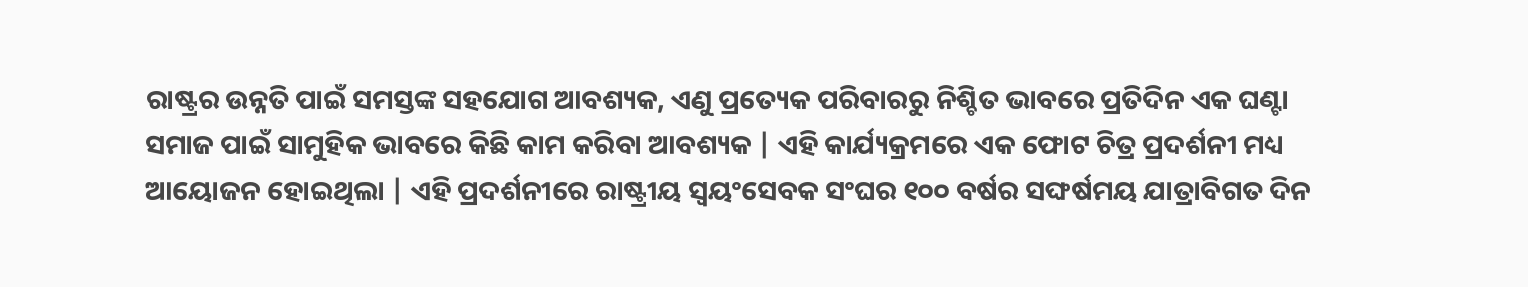ରାଷ୍ଟ୍ରର ଉନ୍ନତି ପାଇଁ ସମସ୍ତଙ୍କ ସହଯୋଗ ଆବଶ୍ୟକ, ଏଣୁ ପ୍ରତ୍ୟେକ ପରିବାରରୁ ନିଶ୍ଚିତ ଭାବରେ ପ୍ରତିଦିନ ଏକ ଘଣ୍ଟା ସମାଜ ପାଇଁ ସାମୁହିକ ଭାବରେ କିଛି କାମ କରିବା ଆବଶ୍ୟକ | ଏହି କାର୍ଯ୍ୟକ୍ରମରେ ଏକ ଫୋଟ ଚିତ୍ର ପ୍ରଦର୍ଶନୀ ମଧ୍ୟ ଆୟୋଜନ ହୋଇଥିଲା | ଏହି ପ୍ରଦର୍ଶନୀରେ ରାଷ୍ଟ୍ରୀୟ ସ୍ୱୟଂସେବକ ସଂଘର ୧୦୦ ବର୍ଷର ସଙ୍ଘର୍ଷମୟ ଯାତ୍ରାବିଗତ ଦିନ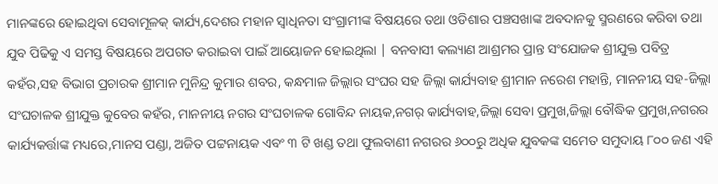ମାନଙ୍କରେ ହୋଇଥିବା ସେବାମୂଳକ୍ କାର୍ଯ୍ୟ,ଦେଶର ମହାନ ସ୍ୱାଧିନତା ସଂଗ୍ରାମୀଙ୍କ ବିଷୟରେ ତଥା ଓଡିଶାର ପଞ୍ଚସଖାଙ୍କ ଅବଦାନକୁ ସ୍ମରଣରେ କରିବା ତଥା ଯୁବ ପିଢିକୁ ଏ ସମସ୍ତ ବିଷୟରେ ଅପଗତ କରାଇବା ପାଇଁ ଆୟୋଜନ ହୋଇଥିଲା | ବନବାସୀ କଲ୍ୟାଣ ଆଶ୍ରମର ପ୍ରାନ୍ତ ସଂଯୋଜକ ଶ୍ରୀଯୁକ୍ତ ପବିତ୍ର କହଁର,ସହ ବିଭାଗ ପ୍ରଚାରକ ଶ୍ରୀମାନ ମୁନିନ୍ଦ୍ର କୁମାର ଶବର, କନ୍ଧମାଳ ଜିଲ୍ଲାର ସଂଘର ସହ ଜିଲ୍ଲା କାର୍ଯ୍ୟବାହ ଶ୍ରୀମାନ ନରେଶ ମହାନ୍ତି, ମାନନୀୟ ସହ-ଜିଲ୍ଲା ସଂଘଚାଳକ ଶ୍ରୀଯୁକ୍ତ କୁବେର କହଁର, ମାନନୀୟ ନଗର ସଂଘଚାଳକ ଗୋବିନ୍ଦ ନାୟକ,ନଗର୍ କାର୍ଯ୍ୟବାହ,ଜିଲ୍ଲା ସେବା ପ୍ରମୁଖ,ଜିଲ୍ଲା ବୌଦ୍ଧିକ ପ୍ରମୁଖ,ନଗରର କାର୍ଯ୍ୟକର୍ତ୍ତାଙ୍କ ମଧ୍ୟରେ,ମାନସ ପଣ୍ଡା, ଅଜିତ ପଟ୍ଟନାୟକ ଏବଂ ୩ ଟି ଖଣ୍ଡ ତଥା ଫୁଲବାଣୀ ନଗରର ୬୦୦ରୁ ଅଧିକ ଯୁବକଙ୍କ ସମେତ ସମୁଦାୟ ୮୦୦ ଜଣ ଏହି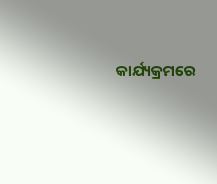କାର୍ଯ୍ୟକ୍ରମରେ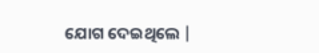ଯୋଗ ଦେଇଥିଲେ |